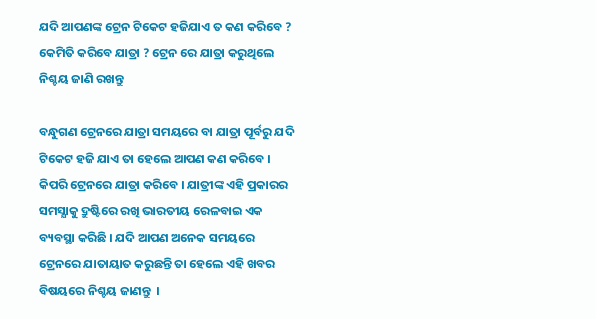ଯଦି ଆପଣଙ୍କ ଟ୍ରେନ ଟିକେଟ ହଜିଯାଏ ତ କଣ କରିବେ ? କେମିତି କରିବେ ଯାତ୍ରା ? ଟ୍ରେନ ରେ ଯାତ୍ରା କରୁଥିଲେ ନିଶ୍ଚୟ ଜାଣି ରଖନ୍ତୁ

ବନ୍ଧୁଗଣ ଟ୍ରେନରେ ଯାତ୍ରା ସମୟରେ ବା ଯାତ୍ରା ପୂର୍ବରୁ ଯଦି ଟିକେଟ ହଜି ଯାଏ ତା ହେଲେ ଆପଣ କଣ କରିବେ । କିପରି ଟ୍ରେନରେ ଯାତ୍ରା କରିବେ । ଯାତ୍ରୀଙ୍କ ଏହି ପ୍ରକାରର ସମସ୍ଯାକୁ ଦ୍ରୁଷ୍ଟିରେ ରଖି ଭାରତୀୟ ରେଳବାଇ ଏକ ବ୍ୟବସ୍ଥା କରିଛି । ଯଦି ଆପଣ ଅନେକ ସମୟରେ ଟ୍ରେନରେ ଯାତାୟାତ କରୁଛନ୍ତି ତା ହେଲେ ଏହି ଖବର ବିଷୟରେ ନିଶ୍ଚୟ ଜାଣନ୍ତୁ  ।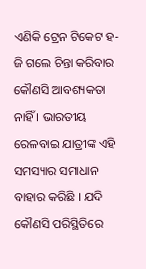ଏଣିକି ଟ୍ରେନ ଟିକେଟ ହ-ଜି ଗଲେ ଚିନ୍ତା କରିବାର କୌଣସି ଆବଶ୍ୟକତା ନାହିଁ । ଭାରତୀୟ ରେଳବାଇ ଯାତ୍ରୀଙ୍କ ଏହି ସମସ୍ୟାର ସମାଧାନ ବାହାର କରିଛି । ଯଦି କୌଣସି ପରିସ୍ଥିତିରେ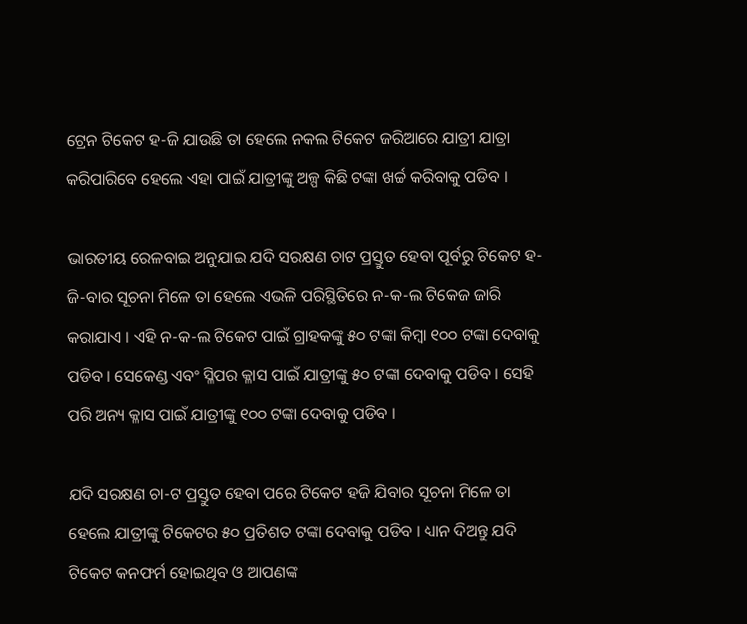ଟ୍ରେନ ଟିକେଟ ହ-ଜି ଯାଉଛି ତା ହେଲେ ନକଲ ଟିକେଟ ଜରିଆରେ ଯାତ୍ରୀ ଯାତ୍ରା କରିପାରିବେ ହେଲେ ଏହା ପାଇଁ ଯାତ୍ରୀଙ୍କୁ ଅଳ୍ପ କିଛି ଟଙ୍କା ଖର୍ଚ୍ଚ କରିବାକୁ ପଡିବ ।

ଭାରତୀୟ ରେଳବାଇ ଅନୁଯାଇ ଯଦି ସରକ୍ଷଣ ଚାଟ ପ୍ରସ୍ତୁତ ହେବା ପୂର୍ବରୁ ଟିକେଟ ହ-ଜି-ବାର ସୂଚନା ମିଳେ ତା ହେଲେ ଏଭଳି ପରିସ୍ଥିତିରେ ନ-କ-ଲ ଟିକେଜ ଜାରି କରାଯାଏ । ଏହି ନ-କ-ଲ ଟିକେଟ ପାଇଁ ଗ୍ରାହକଙ୍କୁ ୫୦ ଟଙ୍କା କିମ୍ବା ୧୦୦ ଟଙ୍କା ଦେବାକୁ ପଡିବ । ସେକେଣ୍ଡ ଏବଂ ସ୍ଳିପର କ୍ଳାସ ପାଇଁ ଯାତ୍ରୀଙ୍କୁ ୫୦ ଟଙ୍କା ଦେବାକୁ ପଡିବ । ସେହି ପରି ଅନ୍ୟ କ୍ଳାସ ପାଇଁ ଯାତ୍ରୀଙ୍କୁ ୧୦୦ ଟଙ୍କା ଦେବାକୁ ପଡିବ ।

ଯଦି ସରକ୍ଷଣ ଚା-ଟ ପ୍ରସ୍ତୁତ ହେବା ପରେ ଟିକେଟ ହଜି ଯିବାର ସୂଚନା ମିଳେ ତା ହେଲେ ଯାତ୍ରୀଙ୍କୁ ଟିକେଟର ୫୦ ପ୍ରତିଶତ ଟଙ୍କା ଦେବାକୁ ପଡିବ । ଧ୍ୟାନ ଦିଅନ୍ତୁ ଯଦି ଟିକେଟ କନଫର୍ମ ହୋଇଥିବ ଓ ଆପଣଙ୍କ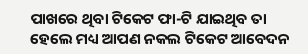ପାଖରେ ଥିବା ଟିକେଟ ଫା-ଟି ଯାଇଥିବ ତା ହେଲେ ମଧ୍ୟ ଆପଣ ନକଲ ଟିକେଟ ଆବେଦନ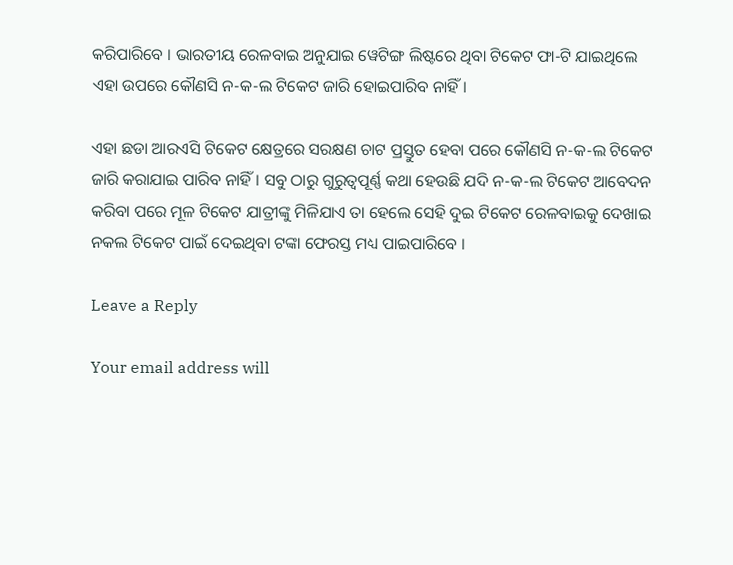କରିପାରିବେ । ଭାରତୀୟ ରେଳବାଇ ଅନୁଯାଇ ୱେଟିଙ୍ଗ ଲିଷ୍ଟରେ ଥିବା ଟିକେଟ ଫା-ଟି ଯାଇଥିଲେ ଏହା ଉପରେ କୌଣସି ନ-କ-ଲ ଟିକେଟ ଜାରି ହୋଇପାରିବ ନାହିଁ ।

ଏହା ଛଡା ଆରଏସି ଟିକେଟ କ୍ଷେତ୍ରରେ ସରକ୍ଷଣ ଚାଟ ପ୍ରସ୍ତୁତ ହେବା ପରେ କୌଣସି ନ-କ-ଲ ଟିକେଟ ଜାରି କରାଯାଇ ପାରିବ ନାହିଁ । ସବୁ ଠାରୁ ଗୁରୁତ୍ଵପୂର୍ଣ୍ଣ କଥା ହେଉଛି ଯଦି ନ-କ-ଲ ଟିକେଟ ଆବେଦନ କରିବା ପରେ ମୂଳ ଟିକେଟ ଯାତ୍ରୀଙ୍କୁ ମିଳିଯାଏ ତା ହେଲେ ସେହି ଦୁଇ ଟିକେଟ ରେଳବାଇକୁ ଦେଖାଇ ନକଲ ଟିକେଟ ପାଇଁ ଦେଇଥିବା ଟଙ୍କା ଫେରସ୍ତ ମଧ୍ୟ ପାଇପାରିବେ ।

Leave a Reply

Your email address will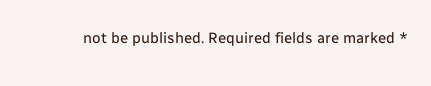not be published. Required fields are marked *